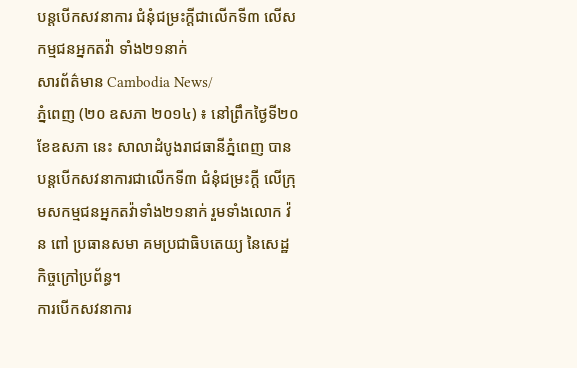បន្តបើកសវនាការ ជំនុំជម្រះក្តីជាលើកទី៣ លើសកម្មជនអ្នកតវ៉ា ទាំង២១នាក់
សារព័ត៌មាន Cambodia News/
ភ្នំពេញ (២០ ឧសភា ២០១៤) ៖ នៅព្រឹកថ្ងៃទី២០ ខែឧសភា នេះ សាលាដំបូងរាជធានីភ្នំពេញ បានបន្តបើកសវនាការជាលើកទី៣ ជំនុំជម្រះក្តី លើក្រុមសកម្មជនអ្នកតវ៉ាទាំង២១នាក់ រួមទាំងលោក វ៉ន ពៅ ប្រធានសមា គមប្រជាធិបតេយ្យ នៃសេដ្ឋកិច្ចក្រៅប្រព័ន្ធ។
ការបើកសវនាការ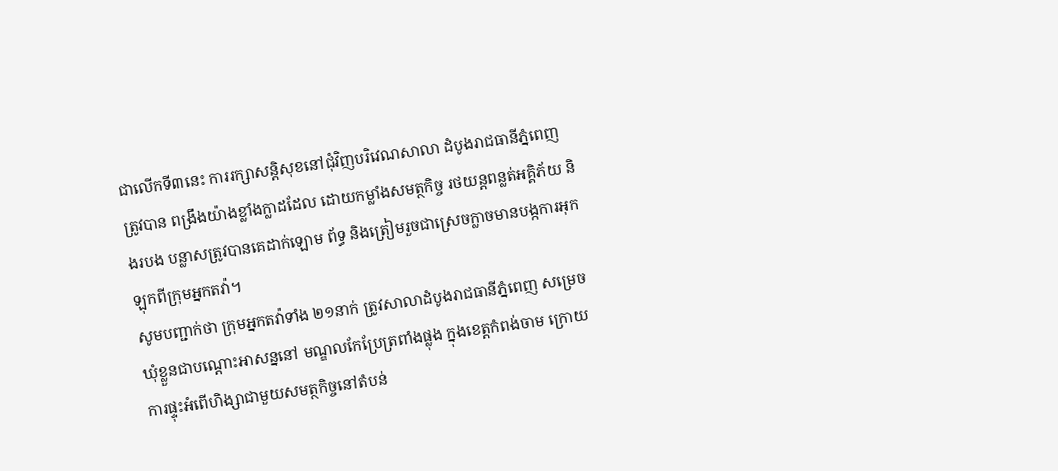ជាលើកទី៣នេះ ការរក្សាសន្តិសុខនៅជុំវិញបរិវេណសាលា ដំបូងរាជធានីភ្នំពេញ ត្រូវបាន ពង្រឹងយ៉ាងខ្លាំងក្លាដដែល ដោយកម្លាំងសមត្ថកិច្ច រថយន្តពន្លត់អគ្គិភ័យ និងរបង បន្លាសត្រូវបានគេដាក់ឡោម ព័ទ្ធ និងត្រៀមរួចជាស្រេចក្លាចមានបង្កការអុកឡុកពីក្រុមអ្នកតវ៉ា។
សូមបញ្ជាក់ថា ក្រុមអ្នកតវ៉ាទាំង ២១នាក់ ត្រូវសាលាដំបូងរាជធានីភ្នំពេញ សម្រេចឃុំខ្លួនជាបណ្តោះអាសន្ននៅ មណ្ឌលកែប្រែត្រពាំងផ្លុង ក្នុងខេត្តកំពង់ចាម ក្រោយការផ្ទុះអំពើហិង្សាជាមួយសមត្ថកិច្ចនៅតំបន់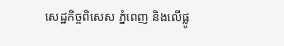សេដ្ឋកិច្ចពិសេស ភ្នំពេញ និងលើផ្លូ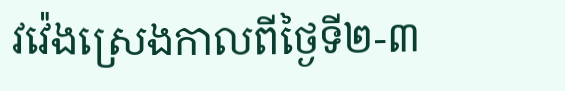វវ៉េងស្រេងកាលពីថ្ងៃទី២-៣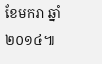ខែមករា ឆ្នាំ២០១៤៕